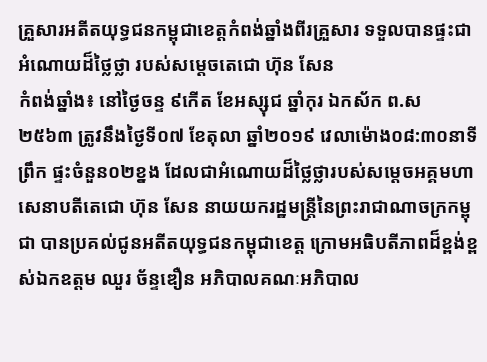គ្រួសារអតីតយុទ្ធជនកម្ពុជាខេត្តកំពង់ឆ្នាំងពីរគ្រួសារ ទទួលបានផ្ទះជាអំណោយដ៏ថ្លៃថ្លា របស់សម្តេចតេជោ ហ៊ុន សែន
កំពង់ឆ្នាំង៖ នៅថ្ងៃចន្ទ ៩កើត ខែអស្សុជ ឆ្នាំកុរ ឯកស័ក ព.ស ២៥៦៣ ត្រូវនឹងថ្ងៃទី០៧ ខែតុលា ឆ្នាំ២០១៩ វេលាម៉ោង០៨:៣០នាទីព្រឹក ផ្ទះចំនួន០២ខ្នង ដែលជាអំណោយដ៏ថ្លៃថ្លារបស់សម្តេចអគ្គមហាសេនាបតីតេជោ ហ៊ុន សែន នាយយករដ្ឋមន្ត្រីនៃព្រះរាជាណាចក្រកម្ពុជា បានប្រគល់ជូនអតីតយុទ្ធជនកម្ពុជាខេត្ត ក្រោមអធិបតីភាពដ៏ខ្ពង់ខ្ពស់ឯកឧត្តម ឈួរ ច័ន្ទឌឿន អភិបាលគណៈអភិបាល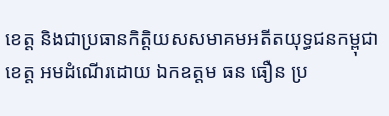ខេត្ត និងជាប្រធានកិត្តិយសសមាគមអតីតយុទ្ធជនកម្ពុជាខេត្ត អមដំណើរដោយ ឯកឧត្តម ធន ធឿន ប្រ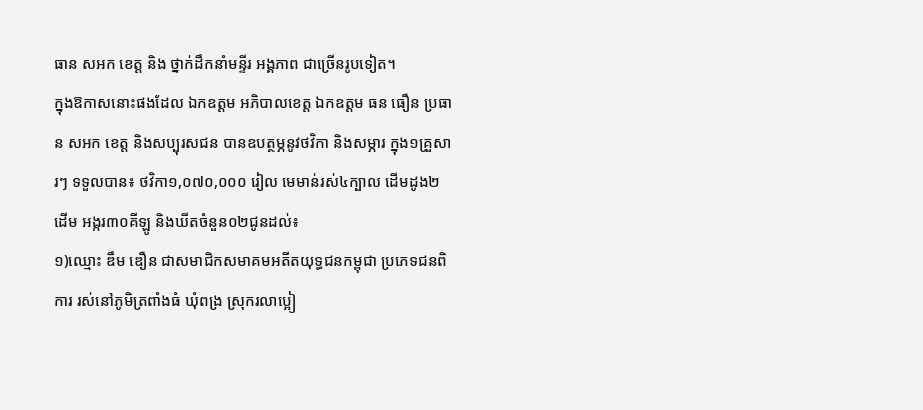ធាន សអក ខេត្ត និង ថ្នាក់ដឹកនាំមន្ទីរ អង្គភាព ជាច្រើនរូបទៀត។
ក្នុងឱកាសនោះផងដែល ឯកឧត្តម អភិបាលខេត្ត ឯកឧត្តម ធន ធឿន ប្រធាន សអក ខេត្ត និងសប្បុរសជន បានឧបត្ថម្ភនូវថវិកា និងសម្ភារ ក្នុង១គ្រួសារៗ ទទួលបាន៖ ថវិកា១,០៧០,០០០ រៀល មេមាន់រស់៤ក្បាល ដើមដូង២ដើម អង្ករ៣០គីឡូ និងឃីតចំនួន០២ជូនដល់៖
១)ឈ្មោះ ឌឹម ឌឿន ជាសមាជិកសមាគមអតីតយុទ្ធជនកម្ពុជា ប្រភេទជនពិការ រស់នៅភូមិត្រពាំងធំ ឃុំពង្រ ស្រុករលាប្អៀ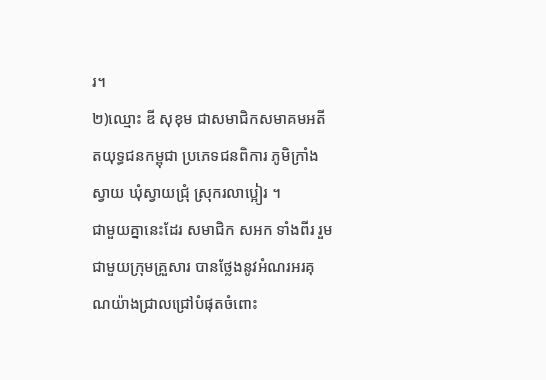រ។
២)ឈ្មោះ ឌី សុខុម ជាសមាជិកសមាគមអតីតយុទ្ធជនកម្ពុជា ប្រភេទជនពិការ ភូមិក្រាំងស្វាយ ឃុំស្វាយជ្រុំ ស្រុករលាប្អៀរ ។
ជាមួយគ្នានេះដែរ សមាជិក សអក ទាំងពីរ រួមជាមួយក្រុមគ្រួសារ បានថ្លែងនូវអំណរអរគុណយ៉ាងជ្រាលជ្រៅបំផុតចំពោះ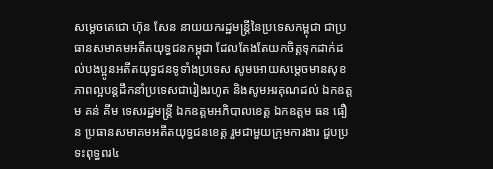សម្តេចតេជោ ហ៊ុន សែន នាយយករដ្ឋមន្ត្រីនៃប្រទេសកម្ពុជា ជាប្រធានសមាគមអតីតយុទ្ធជនកម្ពុជា ដែលតែងតែយកចិត្តទុកដាក់ដល់បងប្អូនអតីតយុទ្ធជនទូទាំងប្រទេស សូមអោយសម្តេចមានសុខភាពល្អបន្តដឹកនាំប្រទេសជារៀងរហូត និងសូមអរគុណដល់ ឯកឧត្តម គន់ គីម ទេសរដ្ឋមន្ត្រី ឯកឧត្តមអភិបាលខេត្ត ឯកឧត្តម ធន ធឿន ប្រធានសមាគមអតីតយុទ្ធជនខេត្ត រួមជាមួយក្រុមការងារ ជួបប្រទះពុទ្ធពរ៤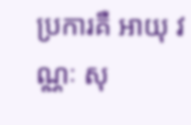ប្រការគឺ អាយុ វណ្ណៈ សុ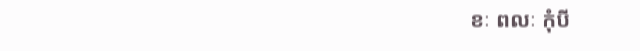ខៈ ពលៈ កុំបី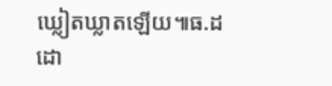ឃ្លៀតឃ្លាតឡើយ៕ធ.ដ
ដោ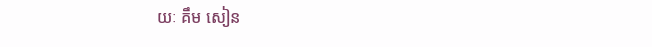យៈ គឹម សៀន